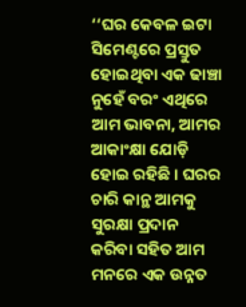‘‘ଘର କେବଳ ଇଟା ସିମେଣ୍ଟରେ ପ୍ରସ୍ତୁତ ହୋଇଥିବା ଏକ ଢାଞ୍ଚା ନୁହେଁ ବରଂ ଏଥିରେ ଆମ ଭାବନା, ଆମର ଆକାଂକ୍ଷା ଯୋଡ଼ି ହୋଇ ରହିଛି । ଘରର ଚାରି କାନ୍ଥ ଆମକୁ ସୁରକ୍ଷା ପ୍ରଦାନ କରିବା ସହିତ ଆମ ମନରେ ଏକ ଉନ୍ନତ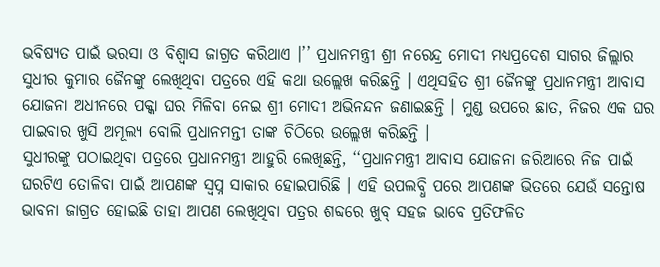ଭବିଷ୍ୟତ ପାଇଁ ଭରସା ଓ ବିଶ୍ବାସ ଜାଗ୍ରତ କରିଥାଏ ।’’ ପ୍ରଧାନମନ୍ତ୍ରୀ ଶ୍ରୀ ନରେନ୍ଦ୍ର ମୋଦୀ ମଧ୍ୟପ୍ରଦେଶ ସାଗର ଜିଲ୍ଲାର ସୁଧୀର କୁମାର ଜୈନଙ୍କୁ ଲେଖିଥିବା ପତ୍ରରେ ଏହି କଥା ଉଲ୍ଲେଖ କରିଛନ୍ତି । ଏଥିସହିତ ଶ୍ରୀ ଜୈନଙ୍କୁ ପ୍ରଧାନମନ୍ତ୍ରୀ ଆବାସ ଯୋଜନା ଅଧୀନରେ ପକ୍କା ଘର ମିଳିବା ନେଇ ଶ୍ରୀ ମୋଦୀ ଅଭିନନ୍ଦନ ଜଣାଇଛନ୍ତି । ମୁଣ୍ଡ ଉପରେ ଛାତ, ନିଜର ଏକ ଘର ପାଇବାର ଖୁସି ଅମୂଲ୍ୟ ବୋଲି ପ୍ରଧାନମନ୍ତୀ ତାଙ୍କ ଚିଠିରେ ଉଲ୍ଲେଖ କରିଛନ୍ତି ।
ସୁଧୀରଙ୍କୁ ପଠାଇଥିବା ପତ୍ରରେ ପ୍ରଧାନମନ୍ତ୍ରୀ ଆହୁରି ଲେଖିଛନ୍ତି, ‘‘ପ୍ରଧାନମନ୍ତ୍ରୀ ଆବାସ ଯୋଜନା ଜରିଆରେ ନିଜ ପାଇଁ ଘରଟିଏ ତୋଳିବା ପାଇଁ ଆପଣଙ୍କ ସ୍ବପ୍ନ ସାକାର ହୋଇପାରିଛି । ଏହି ଉପଲବ୍ଧି ପରେ ଆପଣଙ୍କ ଭିତରେ ଯେଉଁ ସନ୍ତୋଷ ଭାବନା ଜାଗ୍ରତ ହୋଇଛି ତାହା ଆପଣ ଲେଖିଥିବା ପତ୍ରର ଶବ୍ଦରେ ଖୁବ୍ ସହଜ ଭାବେ ପ୍ରତିଫଳିତ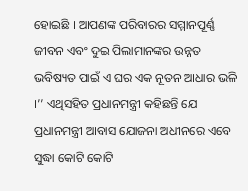ହୋଇଛି । ଆପଣଙ୍କ ପରିବାରର ସମ୍ମାନପୂର୍ଣ୍ଣ ଜୀବନ ଏବଂ ଦୁଇ ପିଲାମାନଙ୍କର ଉନ୍ନତ ଭବିଷ୍ୟତ ପାଇଁ ଏ ଘର ଏକ ନୂତନ ଆଧାର ଭଳି ।’’ ଏଥିସହିତ ପ୍ରଧାନମନ୍ତ୍ରୀ କହିଛନ୍ତି ଯେ ପ୍ରଧାନମନ୍ତ୍ରୀ ଆବାସ ଯୋଜନା ଅଧୀନରେ ଏବେ ସୁଦ୍ଧା କୋଟି କୋଟି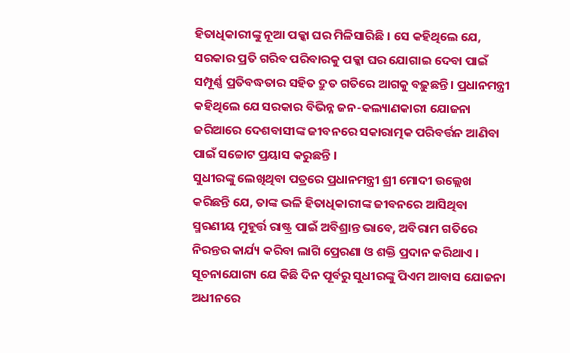ହିତାଧିକାରୀଙ୍କୁ ନୂଆ ପକ୍କା ଘର ମିଳିସାରିଛି । ସେ କହିଥିଲେ ଯେ, ସରକାର ପ୍ରତି ଗରିବ ପରିବାରକୁ ପକ୍କା ଘର ଯୋଗାଇ ଦେବା ପାଇଁ ସମ୍ପୂର୍ଣ୍ଣ ପ୍ରତିବଦ୍ଧତାର ସହିତ ଦ୍ରୁତ ଗତିରେ ଆଗକୁ ବଢ଼ୁଛନ୍ତି । ପ୍ରଧାନମନ୍ତ୍ରୀ କହିଥିଲେ ଯେ ସରକାର ବିଭିନ୍ନ ଜନ-କଲ୍ୟାଣକାରୀ ଯୋଜନା ଜରିଆରେ ଦେଶବାସୀଙ୍କ ଜୀବନରେ ସକାରାତ୍ମକ ପରିବର୍ତ୍ତନ ଆଣିବା ପାଇଁ ସଚ୍ଚୋଟ ପ୍ରୟାସ କରୁଛନ୍ତି ।
ସୁଧୀରଙ୍କୁ ଲେଖିଥିବା ପତ୍ରରେ ପ୍ରଧାନମନ୍ତ୍ରୀ ଶ୍ରୀ ମୋଦୀ ଉଲ୍ଲେଖ କରିଛନ୍ତି ଯେ, ତାଙ୍କ ଭଳି ହିତାଧିକାରୀଙ୍କ ଜୀବନରେ ଆସିଥିବା ସ୍ମରଣୀୟ ମୁହୂର୍ତ୍ତ ରାଷ୍ଟ୍ର ପାଇଁ ଅବିଶ୍ରାନ୍ତ ଭାବେ, ଅବିରାମ ଗତିରେ ନିରନ୍ତର କାର୍ଯ୍ୟ କରିବା ଲାଗି ପ୍ରେରଣା ଓ ଶକ୍ତି ପ୍ରଦାନ କରିଥାଏ ।
ସୂଚନାଯୋଗ୍ୟ ଯେ କିଛି ଦିନ ପୂର୍ବରୁ ସୁଧୀରଙ୍କୁ ପିଏମ ଆବାସ ଯୋଜନା ଅଧୀନରେ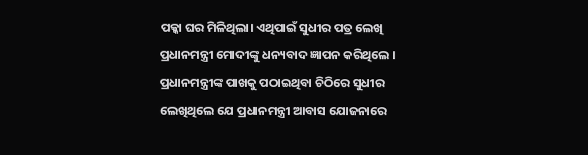ପକ୍କା ଘର ମିଳିଥିଲା। ଏଥିପାଇଁ ସୁଧୀର ପତ୍ର ଲେଖି ପ୍ରଧାନମନ୍ତ୍ରୀ ମୋଦୀଙ୍କୁ ଧନ୍ୟବାଦ ଜ୍ଞାପନ କରିଥିଲେ । ପ୍ରଧାନମନ୍ତ୍ରୀଙ୍କ ପାଖକୁ ପଠାଇଥିବା ଚିଠିରେ ସୁଧୀର ଲେଖିଥିଲେ ଯେ ପ୍ରଧାନମନ୍ତ୍ରୀ ଆବାସ ଯୋଜନାରେ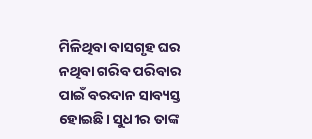ମିଳିଥିବା ବାସଗୃହ ଘର ନଥିବା ଗରିବ ପରିବାର ପାଇଁ ବରଦାନ ସାବ୍ୟସ୍ତ ହୋଇଛି। ସୁଧୀର ତାଙ୍କ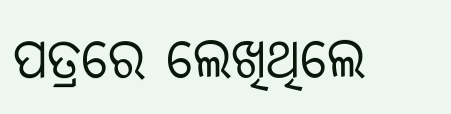ପତ୍ରରେ ଲେଖିଥିଲେ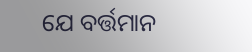ଯେ ବର୍ତ୍ତମାନ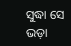ସୁଦ୍ଧା ସେ ଭଡ଼ା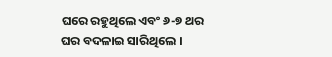ଘରେ ରହୁଥିଲେ ଏବଂ ୬-୭ ଥର ଘର ବଦଳାଇ ସାରିଥିଲେ ।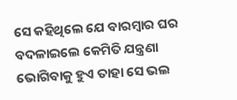ସେ କହିଥିଲେ ଯେ ବାରମ୍ବାର ଘର ବଦଳାଇଲେ କେମିତି ଯନ୍ତ୍ରଣା ଭୋଗିବାକୁ ହୁଏ ତାହା ସେ ଭଲ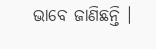ଭାବେ ଜାଣିଛନ୍ତି ।